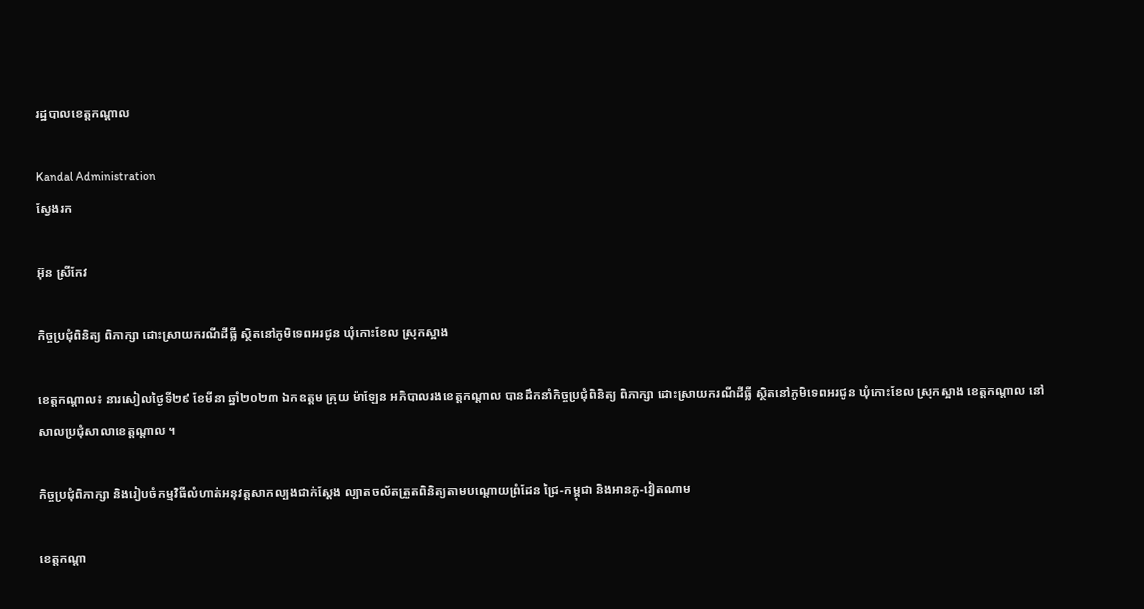រដ្ឋបាលខេត្តកណ្តាល

Kandal Administration
ស្វែងរក

អ៊ុន ស្រីកែវ

កិច្ចប្រជុំពិនិត្យ ពិភាក្សា ដោះស្រាយករណីដីធី្ល ស្ថិតនៅភូមិទេពអរជូន ឃុំកោះខែល ស្រុកស្អាង

ខេត្តកណ្តាល៖ នារសៀលថ្ងៃទី២៩ ខែមីនា ឆ្នាំ២០២៣ ឯកឧត្តម គ្រុយ ម៉ាឡែន អភិបាលរងខេត្តកណ្តាល បានដឹកនាំកិច្ចប្រជុំពិនិត្យ ពិភាក្សា ដោះស្រាយករណីដីធី្ល ស្ថិតនៅភូមិទេពអរជូន ឃុំកោះខែល ស្រុកស្អាង ខេត្តកណ្តាល នៅសាលប្រជុំសាលាខេត្តណ្តាល ។

កិច្ចប្រជុំពិភាក្សា និងរៀបចំកម្មវិធីលំហាត់អនុវត្តសាកល្បងជាក់ស្តែង ល្បាតចល័តត្រួតពិនិត្យតាមបណ្តោយព្រំដែន ជ្រៃ-កម្ពុជា និងអានភូ-វៀតណាម

ខេត្តកណ្តា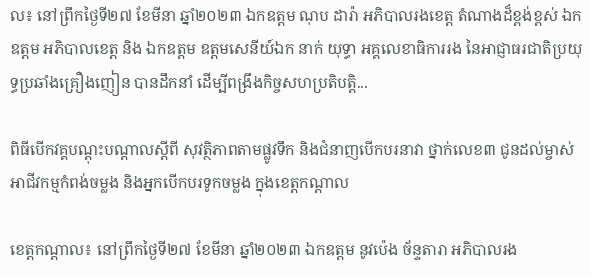ល៖ នៅព្រឹកថ្ងៃទី២៧ ខែមីនា ឆ្នាំ២០២៣ ឯកឧត្តម ណុប ដារ៉ា អភិបាលរងខេត្ត តំណាងដ៏ខ្ពង់ខ្ពស់ ឯកឧត្តម អភិបាលខេត្ត និង ឯកឧត្តម ឧត្តមសេនីយ៍ឯក នាក់ យុទ្ធា អគ្គលេខាធិការរង នៃអាជ្ញាធរជាតិប្រយុទ្ធប្រឆាំងគ្រឿងញៀន បានដឹកនាំ ដើម្បីពង្រឹងកិច្ចសហប្រតិបត្តិ...

ពិធីបើកវគ្គបណ្តុះបណ្តាលស្តីពី សុវត្ថិភាពតាមផ្លូវទឹក និងជំនាញបើកបរនាវា ថ្នាក់លេខ៣ ជូនដល់ម្ចាស់អាជីវកម្មកំពង់ចម្លង និងអ្នកបើកបរទូកចម្លង ក្នុងខេត្តកណ្តាល

ខេត្តកណ្តាល៖ នៅព្រឹកថ្ងៃទី២៧ ខែមីនា ឆ្នាំ២០២៣ ឯកឧត្តម នូវប៉េង ច័ន្ទតារា អភិបាលរង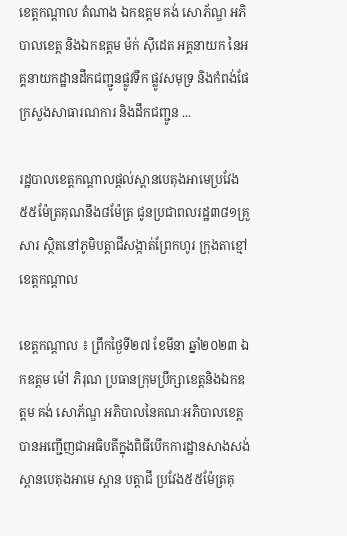ខេត្តកណ្តាល តំណាង ឯកឧត្តម គង់ សោភ័ណ្ឌ អភិបាលខេត្ត និងឯកឧត្តម ម៉ក់ សុីដេត អគ្គនាយក នៃអគ្គនាយកដ្ឋានដឹកជញ្ជូនផ្លូវទឹក ផ្លូវសមុទ្រ និងកំពង់ផែ ក្រសួងសាធារណការ និងដឹកជញ្ជូន ...

រដ្ឋបាលខេត្តកណ្ដាលផ្ដល់ស្ពានបេតុងអាមេប្រវែង៥៥ម៉ែត្រគុណនឹង៨ម៉ែត្រ ជូនប្រជាពលរដ្ឋ៣៨១គ្រួសារ ស្ថិតនៅភូមិបត្តាជីសង្កាត់ព្រែកហូរ ក្រុងតាខ្មៅ ខេត្តកណ្ដាល

ខេត្តកណ្ដាល ៖ ព្រឹកថ្ងៃទី២៧ ខែមីនា ឆ្នាំ២០២៣ ឯកឧត្តម ម៉ៅ ភិរុណ ប្រធានក្រុមប្រឹក្សាខេត្តនិងឯកឧត្ដម គង់ សោភ័ណ្ឌ អភិបាលនៃគណៈអភិបាលខេត្ត បានអញ្ជើញជាអធិបតីក្នុងពិធីបើកការដ្ឋានសាងសង់ស្ពានបេតុងអាមេ ស្ពាន បត្តាជី ប្រវែង៥៥ម៉ែត្រគុ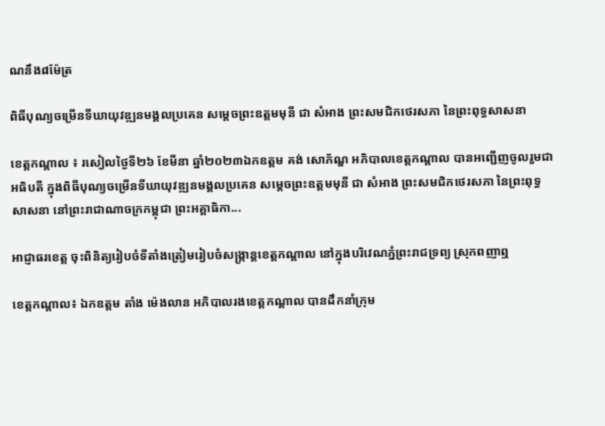ណនឹង៨ម៉ែត្រ

ពិធីបុណ្យចម្រើនទីឃាយុវឌ្ឍនមង្គលប្រគេន សម្តេចព្រះឧត្តមមុនី ជា សំអាង ព្រះសមជិកថេរសភា នៃព្រះពុទ្ធសាសនា

ខេត្តកណ្តាល ៖ រសៀលថ្ងៃទី២៦ ខែមីនា ឆ្នាំ២០២៣ឯកឧត្តម គង់ សោភ័ណ្ឌ អភិបាលខេត្តកណ្ដាល បានអញ្ជើញចូលរួមជាអធិបតី ក្នុងពិធីបុណ្យចម្រើនទីឃាយុវឌ្ឍនមង្គលប្រគេន សម្តេចព្រះឧត្តមមុនី ជា សំអាង ព្រះសមជិកថេរសភា នៃព្រះពុទ្ធសាសនា នៅព្រះរាជាណាចក្រកម្ពុជា ព្រះអគ្គាធិកា...

អាជ្ញាធរខេត្ត ចុះពិនិត្យរៀបចំទីតាំងត្រៀមរៀបចំសង្រ្កាន្តខេត្តកណ្ដាល នៅក្នុងបរិវេណភ្នំព្រះរាជទ្រព្យ ស្រុកពញាឮ

ខេត្តកណ្ដាល៖ ឯកឧត្តម តាំង ម៉េងលាន អភិបាលរងខេត្តកណ្តាល បានដឹកនាំក្រុម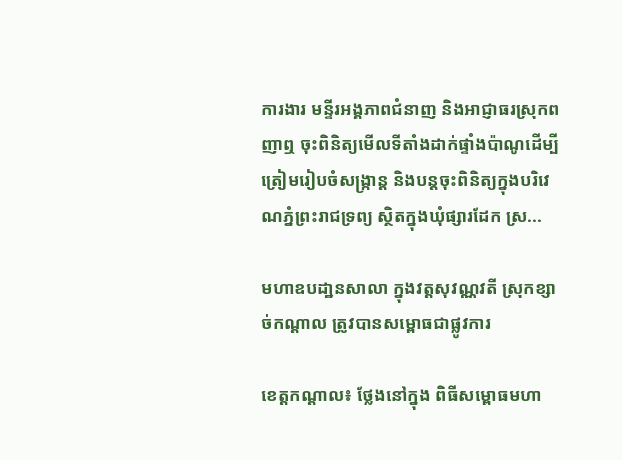ការងារ មន្ទីរអង្គភាពជំនាញ និងអាជ្ញាធរស្រុកពញាឮ ចុះពិនិត្យមើលទីតាំងដាក់ផ្ទាំងប៉ាណូដើម្បីត្រៀមរៀបចំសង្រ្កាន្ត និងបន្តចុះពិនិត្យក្នុងបរិវេណភ្នំព្រះរាជទ្រព្យ ស្ថិតក្នុងឃុំផ្សារដែក ស្រ...

មហាឧបដា្ឋនសាលា ក្នុងវត្តសុវណ្ណវតី ស្រុកខ្សាច់កណ្តាល ត្រូវបានសម្ពោធជាផ្លូវការ

ខេត្តកណ្តាល៖ ថ្លែងនៅក្នុង ពិធីសម្ពោធមហា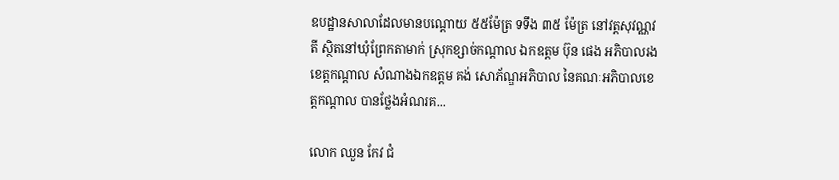ឧបដ្ឋានសាលាដែលមានបណ្តោយ ៥៥ម៉ែត្រ ទទឹង ៣៥ ម៉ែត្រ នៅវត្តសុវណ្ណវតី ស្ថិតនៅឃុំព្រែកតាមាក់ ស្រុកខ្សាច់កណ្តាល ឯកឧត្តម ប៊ុន ផេង អភិបាលរងខេត្តកណ្តាល សំណាងឯកឧត្តម គង់ សោភ័ណ្ឌអភិបាល នៃគណៈអភិបាលខេត្តកណ្ដាល បានថ្លែងអំណរគ...

លោក ឈួន កែវ ជំ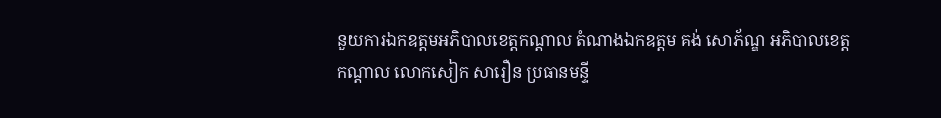នួយការឯកឧត្តមអភិបាលខេត្តកណ្ដាល តំណាងឯកឧត្តម គង់ សោភ័ណ្ឌ អភិបាលខេត្តកណ្តាល លោកសៀក សារឿន ប្រធានមន្ទី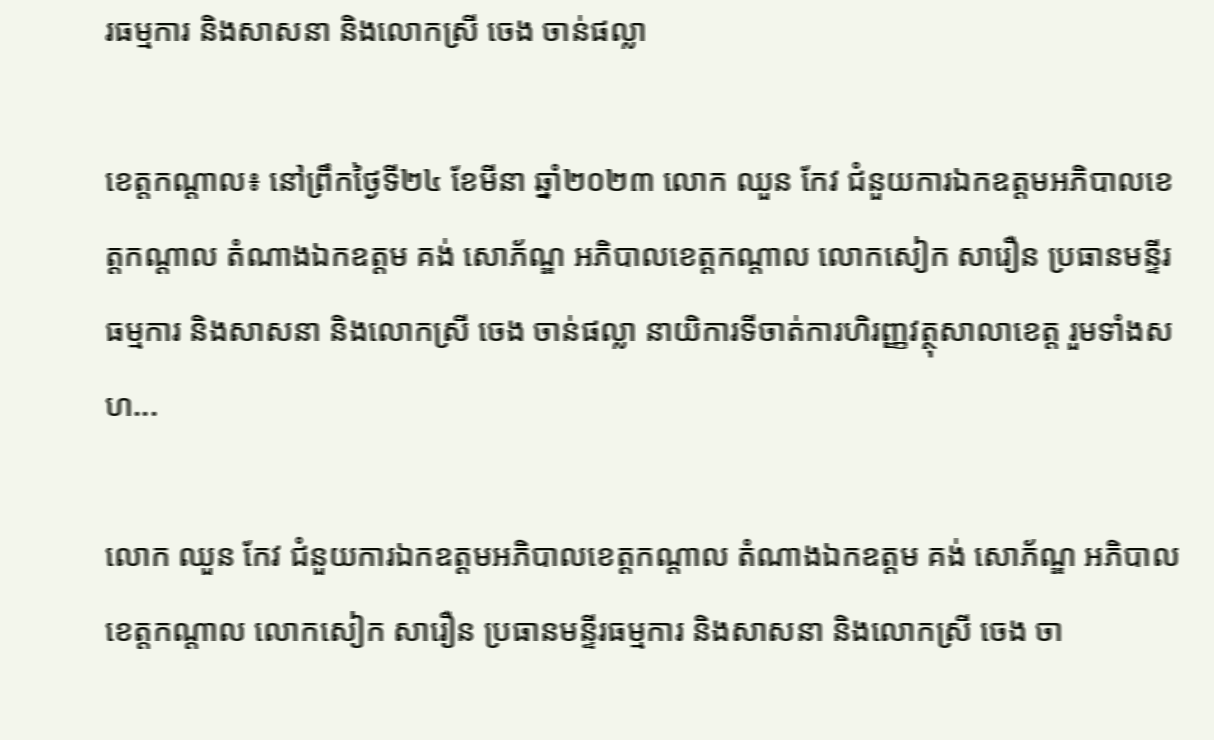រធម្មការ និងសាសនា និងលោកស្រី ចេង ចាន់ផល្លា

ខេត្តកណ្តាល៖ នៅព្រឹកថ្ងៃទី២៤ ខែមីនា ឆ្នាំ២០២៣ លោក ឈួន កែវ ជំនួយការឯកឧត្តមអភិបាលខេត្តកណ្ដាល តំណាងឯកឧត្តម គង់ សោភ័ណ្ឌ អភិបាលខេត្តកណ្តាល លោកសៀក សារឿន ប្រធានមន្ទីរធម្មការ និងសាសនា និងលោកស្រី ចេង ចាន់ផល្លា នាយិការទីចាត់ការហិរញ្ញវត្ថុសាលាខេត្ត រួមទាំងសហ...

លោក ឈួន កែវ ជំនួយការឯកឧត្តមអភិបាលខេត្តកណ្ដាល តំណាងឯកឧត្តម គង់ សោភ័ណ្ឌ អភិបាលខេត្តកណ្តាល លោកសៀក សារឿន ប្រធានមន្ទីរធម្មការ និងសាសនា និងលោកស្រី ចេង ចា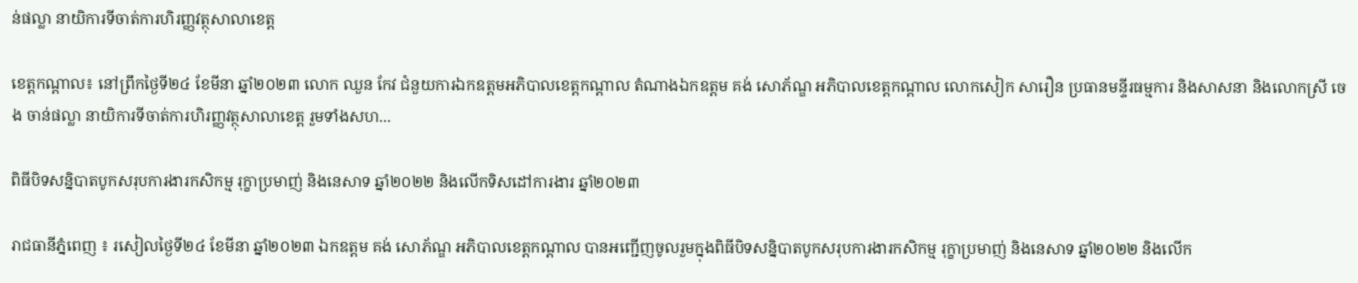ន់ផល្លា នាយិការទីចាត់ការហិរញ្ញវត្ថុសាលាខេត្ត

ខេត្តកណ្តាល៖ នៅព្រឹកថ្ងៃទី២៤ ខែមីនា ឆ្នាំ២០២៣ លោក ឈួន កែវ ជំនួយការឯកឧត្តមអភិបាលខេត្តកណ្ដាល តំណាងឯកឧត្តម គង់ សោភ័ណ្ឌ អភិបាលខេត្តកណ្តាល លោកសៀក សារឿន ប្រធានមន្ទីរធម្មការ និងសាសនា និងលោកស្រី ចេង ចាន់ផល្លា នាយិការទីចាត់ការហិរញ្ញវត្ថុសាលាខេត្ត រួមទាំងសហ...

ពិធីបិទសន្និបាតបូកសរុបការងារកសិកម្ម រុក្ខាប្រមាញ់ និងនេសាទ ឆ្នាំ២០២២ និងលើកទិសដៅការងារ ឆ្នាំ២០២៣

រាជធានីភ្នំពេញ ៖ រសៀលថ្ងៃទី២៤ ខែមីនា ឆ្នាំ២០២៣ ឯកឧត្តម គង់ សោភ័ណ្ឌ អភិបាលខេត្តកណ្ដាល បានអញ្ជើញចូលរួមក្នុងពិធីបិទសន្និបាតបូកសរុបការងារកសិកម្ម រុក្ខាប្រមាញ់ និងនេសាទ ឆ្នាំ២០២២ និងលើក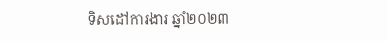ទិសដៅការងារ ឆ្នាំ២០២៣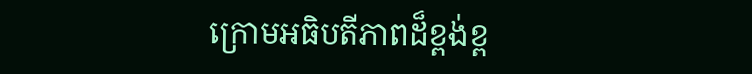ក្រោមអធិបតីភាពដ៏ខ្ពង់ខ្ព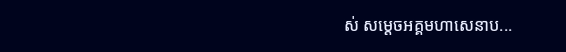ស់ សម្ដេចអគ្គមហាសេនាប...